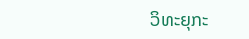ວິທະຍຸກະ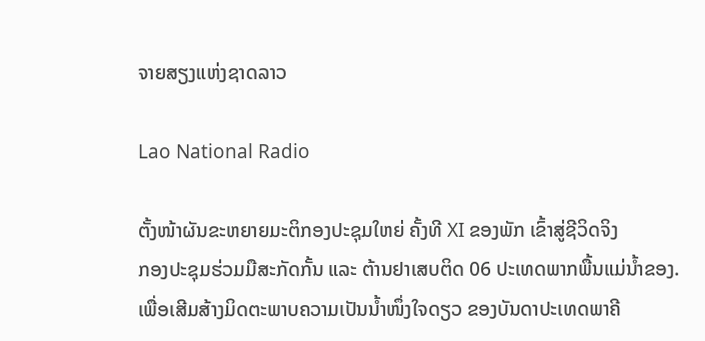ຈາຍສຽງແຫ່ງຊາດລາວ

Lao National Radio

ຕັ້ງໜ້າຜັນຂະຫຍາຍມະຕິກອງປະຊຸມໃຫຍ່ ຄັ້ງທີ XI ຂອງພັກ ເຂົ້າສູ່ຊີວິດຈິງ
ກອງປະຊຸມຮ່ວມມືສະກັດກັ້ນ ແລະ ຕ້ານຢາເສບຕິດ 06 ປະເທດພາກພື້ນແມ່ນໍ້າຂອງ.
ເພື່ອເສີມສ້າງມິດຕະພາບຄວາມເປັນນໍ້າໜຶ່ງໃຈດຽວ ຂອງບັນດາປະເທດພາຄີ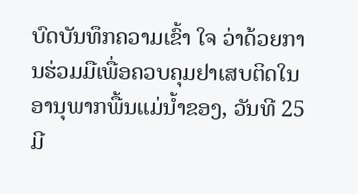ບົດບັນທຶກຄວາມເຂົ້າ ໃຈ ວ່າດ້ວຍການຮ່ວມມືເພື່ອຄວບຄຸມຢາເສບຕິດໃນອານຸພາກພື້ນແມ່ນໍ້າຂອງ, ວັນທີ 25 ມີ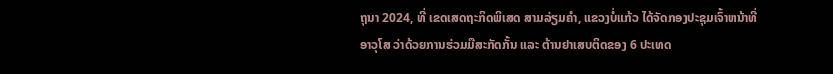ຖຸນາ 2024, ທີ່ ເຂດເສດຖະກິດພິເສດ ສາມລ່ຽມຄໍາ, ແຂວງບໍ່ແກ້ວ ໄດ້ຈັດກອງປະຊຸມເຈົ້າຫນ້າທີ່ອາວຸໂສ ວ່າດ້ວຍການຮ່ວມມືສະກັດກັ້ນ ແລະ ຕ້ານຢາເສບຕິດຂອງ 6 ປະເທດ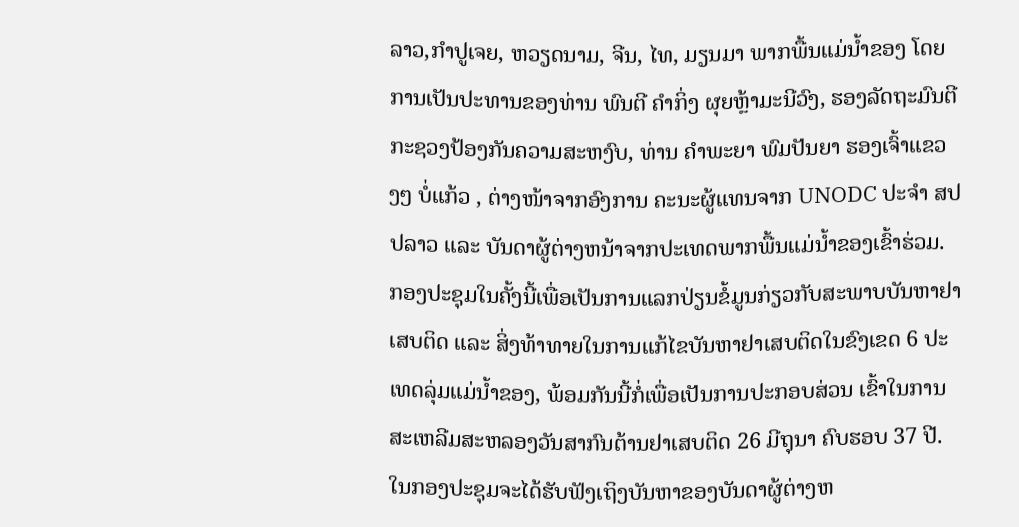ລາວ,ກຳປູເຈຍ, ຫວຽດນາມ, ຈີນ, ໄທ, ມຽນມາ ພາກພື້ນແມ່ນ້ຳຂອງ ໂດຍການເປັນປະທານຂອງທ່ານ ພົນຕີ ຄໍາກິ່ງ ຜຸຍຫຼ້າມະນີວົງ, ຮອງລັດຖະມົນຕີ ກະຊວງປ້ອງກັນຄວາມສະຫງົບ, ທ່ານ ຄຳພະຍາ ພົມປັນຍາ ຮອງເຈົ້າແຂວງໆ ບໍ່ແກ້ວ , ຕ່າງໜ້າຈາກອົງການ ຄະນະຜູ້ແທນຈາກ UNODC ປະຈຳ ສປປລາວ ແລະ ບັນດາຜູ້ຕ່າງຫນ້າຈາກປະເທດພາກພື້ນແມ່ນ້ຳຂອງເຂົ້າຮ່ວມ.
ກອງປະຊຸມໃນຄັ້ງນີ້ເພື່ອເປັນການແລກປ່ຽນຂໍ້ມູນກ່ຽວກັບສະພາບບັນຫາຢາເສບຕິດ ແລະ ສິ່ງທ້າທາຍໃນການແກ້ໄຂບັນຫາຢາເສບຕິດໃນຂົງເຂດ 6 ປະເທດລຸ່ມແມ່ນ້ຳຂອງ, ພ້ອມກັນນີ້ກໍ່ເພື່ອເປັນການປະກອບສ່ວນ ເຂົ້າໃນການສະເຫລີມສະຫລອງວັນສາກົນຕ້ານຢາເສບຕິດ 26 ມີຖຸນາ ຄົບຮອບ 37 ປີ. ໃນກອງປະຊຸມຈະໄດ້ຮັບຟັງເຖິງບັນຫາຂອງບັນດາຜູ້ຕ່າງຫ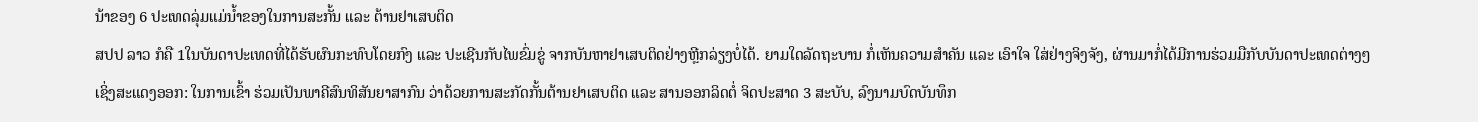ນ້າຂອງ 6 ປະເທດລຸ່ມແມ່ນ້ຳຂອງໃນການສະກັ້ນ ແລະ ຕ້ານຢາເສບຕິດ
ສປປ ລາວ ກໍຄື 1ໃນບັນດາປະເທດທີ່ໄດ້ຮັບຜົນກະທົບໂດຍກົງ ແລະ ປະເຊີນກັບໄພຂົ່ມຂູ່ ຈາກບັນຫາຢາເສບຕິດຢ່າງຫຼີກລ່ຽງບໍ່ໄດ້. ຍາມໃດລັດຖະບານ ກໍ່ເຫັນຄວາມສໍາຄັນ ແລະ ເອົາໃຈ ໃສ່ຢ່າງຈິງຈັງ, ຜ່ານມາກໍ່ໄດ້ມີການຮ່ວມມືກັບບັນດາປະເທດຕ່າງໆເຊິ່ງສະແດງອອກ: ໃນການເຂົ້າ ຮ່ວມເປັນພາຄີສົນທິສັນຍາສາກົນ ວ່າດ້ວຍການສະກັດກັ້ນຕ້ານຢາເສບຕິດ ແລະ ສານອອກລິດຕໍ່ ຈິດປະສາດ 3 ສະບັບ, ລົງນາມບົດບັນທຶກ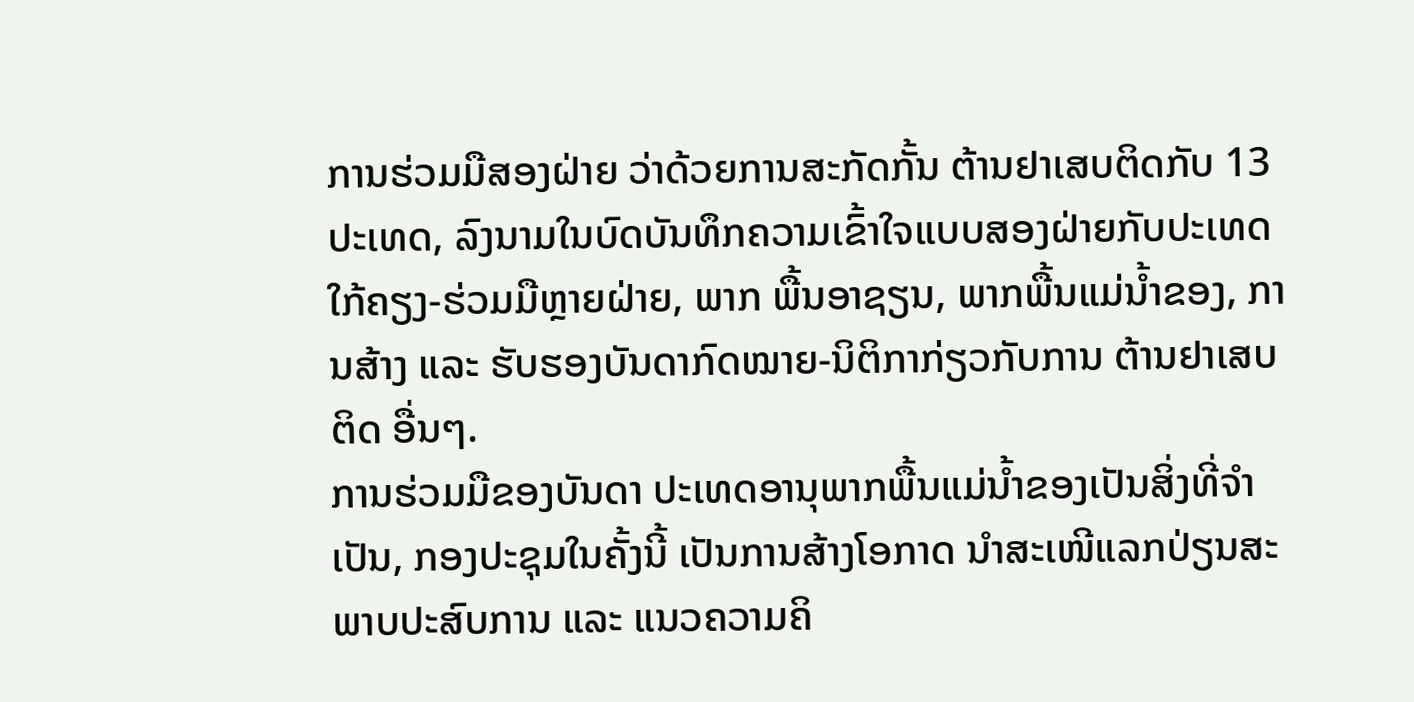ການຮ່ວມມືສອງຝ່າຍ ວ່າດ້ວຍການສະກັດກັ້ນ ຕ້ານຢາເສບຕິດກັບ 13 ປະເທດ, ລົງນາມໃນບົດບັນທຶກຄວາມເຂົ້າໃຈແບບສອງຝ່າຍກັບປະເທດ ໃກ້ຄຽງ-ຮ່ວມມືຫຼາຍຝ່າຍ, ພາກ ພື້ນອາຊຽນ, ພາກພື້ນແມ່ນໍ້າຂອງ, ການສ້າງ ແລະ ຮັບຮອງບັນດາກົດໝາຍ-ນິຕິກາກ່ຽວກັບການ ຕ້ານຢາເສບຕິດ ອື່ນໆ.
ການຮ່ວມມືຂອງບັນດາ ປະເທດອານຸພາກພື້ນແມ່ນໍ້າຂອງເປັນສິ່ງທີ່ຈຳເປັນ, ກອງປະຊຸມໃນຄັ້ງນີ້ ເປັນການສ້າງໂອກາດ ນໍາສະເໜີແລກປ່ຽນສະພາບປະສົບການ ແລະ ແນວຄວາມຄິ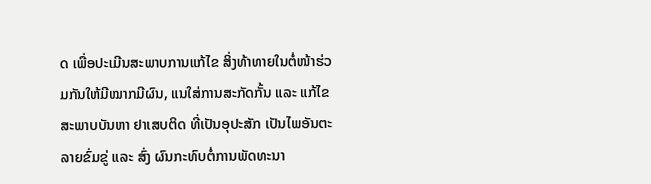ດ ເພື່ອປະເມີນສະພາບການແກ້ໄຂ ສິ່ງທ້າທາຍໃນຕໍ່ໜ້າຮ່ວມກັນໃຫ້ມີໝາກມີຜົນ, ແນໃສ່ການສະກັດກັ້ນ ແລະ ແກ້ໄຂສະພາບບັນຫາ ຢາເສບຕິດ ທີ່ເປັນອຸປະສັກ ເປັນໄພອັນຕະລາຍຂົ່ມຂູ່ ແລະ ສົ່ງ ຜົນກະທົບຕໍ່ການພັດທະນາ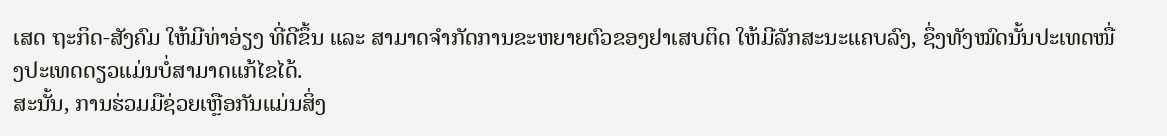ເສດ ຖະກິດ-ສັງຄົມ ໃຫ້ມີທ່າອ່ຽງ ທີ່ດີຂຶ້ນ ແລະ ສາມາດຈຳກັດການຂະຫຍາຍຕົວຂອງຢາເສບຕິດ ໃຫ້ມີລັກສະນະແຄບລົງ, ຊຶ່ງທັງໝົດນັ້ນປະເທດໜື່ງປະເທດດຽວແມ່ນບໍ່ສາມາດແກ້ໄຂໄດ້.
ສະນັ້ນ, ການຮ່ວມມືຊ່ວຍເຫຼືອກັນແມ່ນສິ່ງ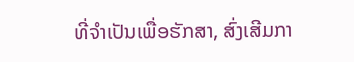ທີ່ຈຳເປັນເພື່ອຮັກສາ, ສົ່ງເສີມກາ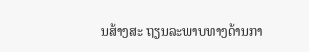ນສ້າງສະ ຖຽນລະພາບທາງດ້ານກາ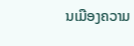ນເມືອງຄວາມ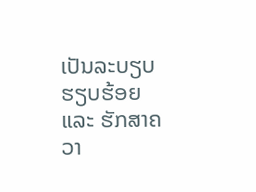ເປັນລະບຽບຮຽບຮ້ອຍ ແລະ ຮັກສາຄວາ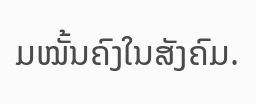ມໝັ້ນຄົງໃນສັງຄົມ.